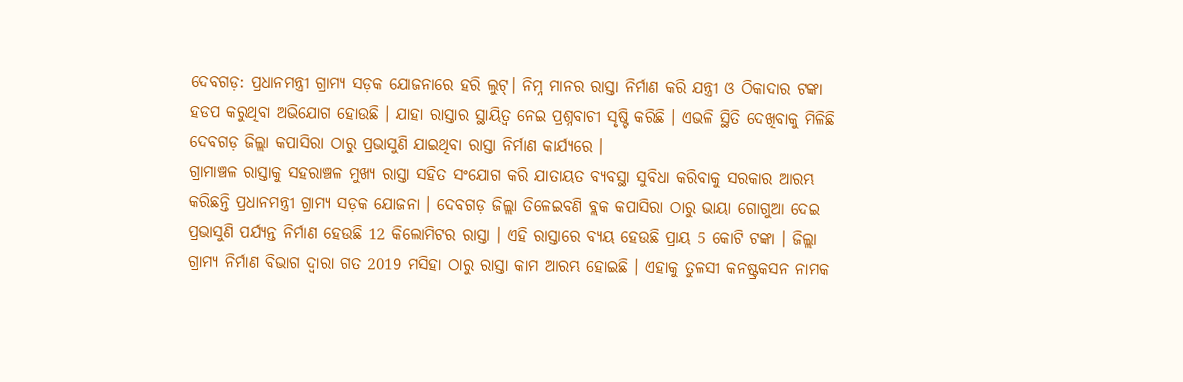ଦେବଗଡ଼: ପ୍ରଧାନମନ୍ତ୍ରୀ ଗ୍ରାମ୍ୟ ସଡ଼କ ଯୋଜନାରେ ହରି ଲୁଟ୍। ନିମ୍ନ ମାନର ରାସ୍ତା ନିର୍ମାଣ କରି ଯନ୍ତ୍ରୀ ଓ ଠିକାଦାର ଟଙ୍କା ହଡପ କରୁଥିବା ଅଭିଯୋଗ ହୋଉଛି । ଯାହା ରାସ୍ତାର ସ୍ଥାୟିତ୍ବ ନେଇ ପ୍ରଶ୍ନବାଚୀ ସୃଷ୍ଟି କରିଛି । ଏଭଳି ସ୍ଥିତି ଦେଖିବାକୁ ମିଳିଛି ଦେବଗଡ଼ ଜିଲ୍ଲା କପାସିରା ଠାରୁ ପ୍ରଭାସୁଣି ଯାଇଥିବା ରାସ୍ତା ନିର୍ମାଣ କାର୍ଯ୍ୟରେ ।
ଗ୍ରାମାଞ୍ଚଳ ରାସ୍ତାକୁ ସହରାଞ୍ଚଳ ମୁଖ୍ୟ ରାସ୍ତା ସହିତ ସଂଯୋଗ କରି ଯାତାୟତ ବ୍ୟବସ୍ଥା ସୁବିଧା କରିବାକୁ ସରକାର ଆରମ୍ଭ କରିଛନ୍ତି ପ୍ରଧାନମନ୍ତ୍ରୀ ଗ୍ରାମ୍ୟ ସଡ଼କ ଯୋଜନା । ଦେବଗଡ଼ ଜିଲ୍ଲା ତିଳେଇବଣି ବ୍ଲକ କପାସିରା ଠାରୁ ଭାୟା ଗୋଗୁଆ ଦେଇ ପ୍ରଭାସୁଣି ପର୍ଯ୍ୟନ୍ତ ନିର୍ମାଣ ହେଉଛି 12 କିଲୋମିଟର ରାସ୍ତା । ଏହି ରାସ୍ତାରେ ବ୍ୟୟ ହେଉଛି ପ୍ରାୟ 5 କୋଟି ଟଙ୍କା । ଜିଲ୍ଲା ଗ୍ରାମ୍ୟ ନିର୍ମାଣ ବିଭାଗ ଦ୍ବାରା ଗତ 2019 ମସିହା ଠାରୁ ରାସ୍ତା କାମ ଆରମ୍ଭ ହୋଇଛି । ଏହାକୁ ତୁଳସୀ କନଷ୍ଟ୍ରକସନ ନାମକ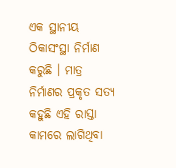ଏକ ସ୍ଥାନୀୟ ଠିକାସଂସ୍ଥା ନିର୍ମାଣ କରୁଛି । ମାତ୍ର ନିର୍ମାଣର ପ୍ରକୃତ ସତ୍ୟ କହୁଛି ଏହି ରାସ୍ତା କାମରେ ଲାଗିଥିବା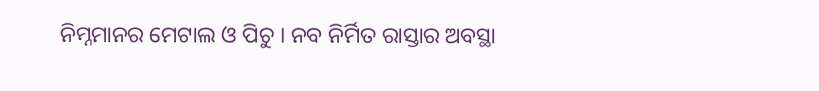ନିମ୍ନମାନର ମେଟାଲ ଓ ପିଚୁ । ନବ ନିର୍ମିତ ରାସ୍ତାର ଅବସ୍ଥା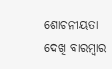ଶୋଚନୀୟତା ଦେଖି ବାରମ୍ବାର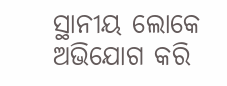ସ୍ଥାନୀୟ ଲୋକେ ଅଭିଯୋଗ କରି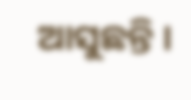ଆସୁଛନ୍ତି ।